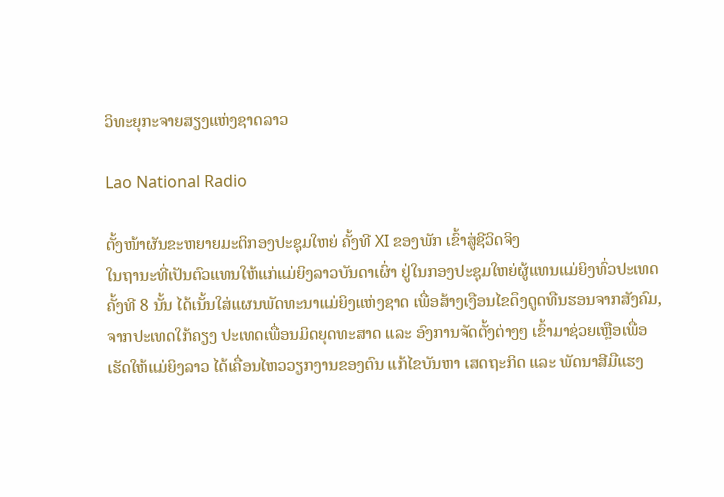ວິທະຍຸກະຈາຍສຽງແຫ່ງຊາດລາວ

Lao National Radio

ຕັ້ງໜ້າຜັນຂະຫຍາຍມະຕິກອງປະຊຸມໃຫຍ່ ຄັ້ງທີ XI ຂອງພັກ ເຂົ້າສູ່ຊີວິດຈິງ
ໃນຖານະທີ່ເປັນຕົວແທນໃຫ້ແກ່ແມ່ຍິງລາວບັນດາເຜົ່າ ຢູ່ໃນກອງປະຊຸມໃຫຍ່ຜູ້ແທນແມ່ຍິງທົ່ວປະເທດຄັ້ງທີ 8 ນັ້ນ ໄດ້ເນັ້ນໃສ່ແຜນພັດທະນາແມ່ຍິງແຫ່ງຊາດ ເພື່ອສ້າງເງືອນໄຂດຶງດູດທືນຮອນຈາກສັງຄົມ,ຈາກປະເທດໃກ້ຄຽງ ປະເທດເພື່ອນມິດຍຸດທະສາດ ແລະ ອົງການຈັດຕັ້ງຕ່າງໆ ເຂົ້າມາຊ່ວຍເຫຼືອເພື່ອເຮັດໃຫ້ແມ່ຍິງລາວ ໄດ້ເຄື່ອນໄຫວວຽກງານຂອງຕົນ ແກ້ໄຂບັນຫາ ເສດຖະກິດ ແລະ ພັດນາສີມືແຮງ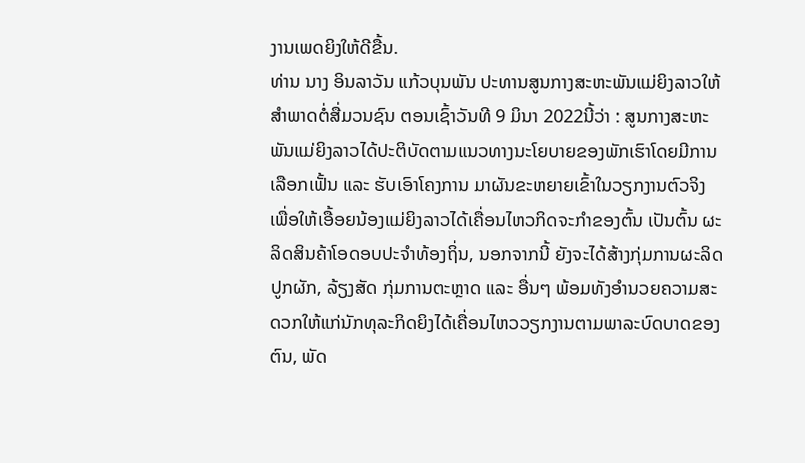ງານເພດຍິງໃຫ້ດີຂື້ນ.
ທ່ານ ນາງ ອິນລາວັນ ແກ້ວບຸນພັນ ປະທານສູນກາງສະຫະພັນແມ່ຍິງລາວໃຫ້ສໍາພາດຕໍ່ສື່ມວນຊົນ ຕອນເຊົ້າວັນທີ 9 ມິນາ 2022ນີ້ວ່າ : ສູນກາງສະຫະພັນແມ່ຍິງລາວໄດ້ປະຕິບັດຕາມແນວທາງນະໂຍບາຍຂອງພັກເຮົາໂດຍມີການເລືອກເຟັ້ນ ແລະ ຮັບເອົາໂຄງການ ມາຜັນຂະຫຍາຍເຂົ້າໃນວຽກງານຕົວຈິງ ເພື່ອໃຫ້ເອື້ອຍນ້ອງແມ່ຍິງລາວໄດ້ເຄື່ອນໄຫວກິດຈະກໍາຂອງຕົ້ນ ເປັນຕົ້ນ ຜະລິດສິນຄ້າໂອດອບປະຈໍາທ້ອງຖິ່ນ, ນອກຈາກນີ້ ຍັງຈະໄດ້ສ້າງກຸ່ມການຜະລິດ ປູກຜັກ, ລ້ຽງສັດ ກຸ່ມການຕະຫຼາດ ແລະ ອື່ນໆ ພ້ອມທັງອໍານວຍຄວາມສະດວກໃຫ້ແກ່ນັກທຸລະກິດຍິງໄດ້ເຄື່ອນໄຫວວຽກງານຕາມພາລະບົດບາດຂອງຕົນ, ພັດ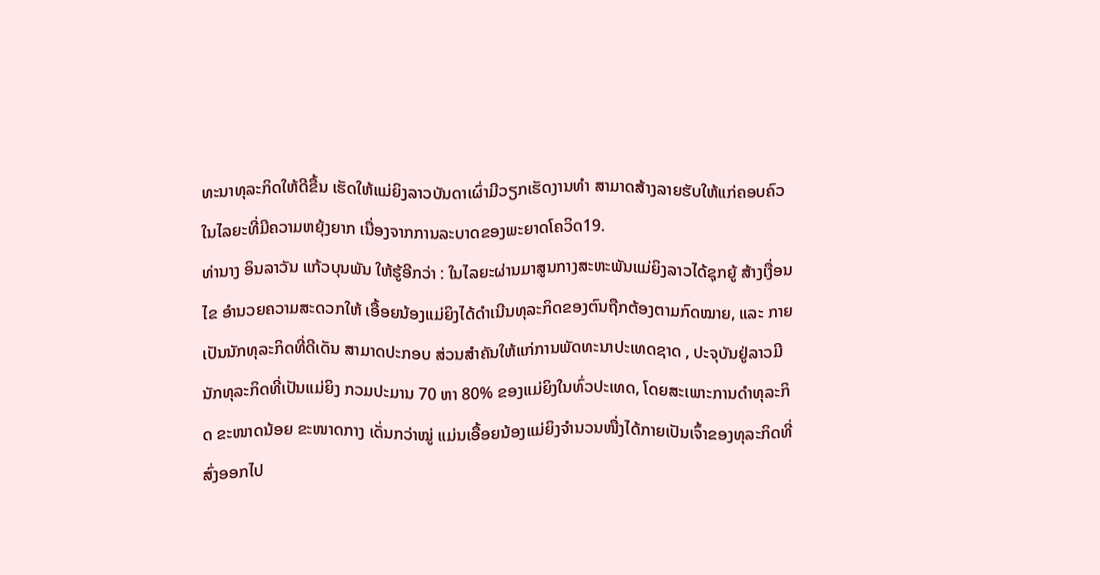ທະນາທຸລະກິດໃຫ້ດີຂື້ນ ເຮັດໃຫ້ແມ່ຍິງລາວບັນດາເຜົ່າມີວຽກເຮັດງານທໍາ ສາມາດສ້າງລາຍຮັບໃຫ້ແກ່ຄອບຄົວ ໃນໄລຍະທີ່ມີຄວາມຫຍຸ້ງຍາກ ເນື່ອງຈາກການລະບາດຂອງພະຍາດໂຄວິດ19.
ທ່ານາງ ອິນລາວັນ ແກ້ວບຸນພັນ ໃຫ້ຮູ້ອີກວ່າ : ໃນໄລຍະຜ່ານມາສູນກາງສະຫະພັນແມ່ຍິງລາວໄດ້ຊຸກຍູ້ ສ້າງເງື່ອນໄຂ ອໍານວຍຄວາມສະດວກໃຫ້ ເອື້ອຍນ້ອງແມ່ຍິງໄດ້ດໍາເນີນທຸລະກິດຂອງຕົນຖືກຕ້ອງຕາມກົດໝາຍ, ແລະ ກາຍເປັນນັກທຸລະກິດທີ່ດີເດັນ ສາມາດປະກອບ ສ່ວນສໍາຄັນໃຫ້ແກ່ການພັດທະນາປະເທດຊາດ , ປະຈຸບັນຢູ່ລາວມີນັກທຸລະກິດທີ່ເປັນແມ່ຍິງ ກວມປະມານ 70 ຫາ 80% ຂອງແມ່ຍິງໃນທົ່ວປະເທດ, ໂດຍສະເພາະການດໍາທຸລະກິດ ຂະໜາດນ້ອຍ ຂະໜາດກາງ ເດັ່ນກວ່າໝູ່ ແມ່ນເອື້ອຍນ້ອງແມ່ຍິງຈຳນວນໜື່ງໄດ້ກາຍເປັນເຈົ້າຂອງທຸລະກິດທີ່ສົ່ງອອກໄປ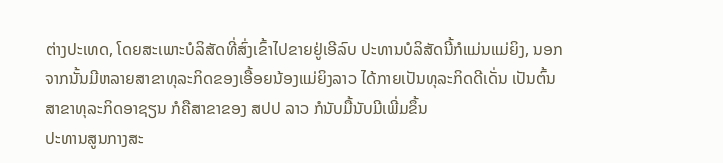ຕ່າງປະເທດ, ໂດຍສະເພາະບໍລິສັດທີ່ສົ່ງເຂົ້າໄປຂາຍຢູ່ເອີລົບ ປະທານບໍລິສັດນີ້ກໍແມ່ນແມ່ຍິງ, ນອກຈາກນັ້ນມີຫລາຍສາຂາທຸລະກິດຂອງເອື້ອຍນ້ອງແມ່ຍິງລາວ ໄດ້ກາຍເປັນທຸລະກິດດີເດັ່ນ ເປັນຕົ້ນສາຂາທຸລະກິດອາຊຽນ ກໍຄືສາຂາຂອງ ສປປ ລາວ ກໍນັບມື້ນັບມີເພີ່ມຂຶ້ນ
ປະທານສູນກາງສະ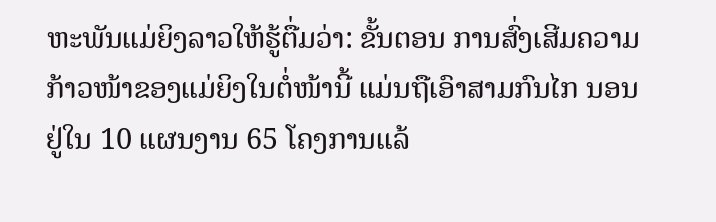ຫະພັນແມ່ຍິງລາວໃຫ້ຮູ້ຕື່ມວ່າ: ຂັ້ນຕອນ ການສົ່ງເສີມຄວາມກ້າວໜ້າຂອງແມ່ຍິງໃນຕໍ່ໜ້ານີ້ ແມ່ນຖືເອົາສາມກົນໄກ ນອນຢູ່ໃນ 10 ແຜນງານ 65 ໂຄງການແລ້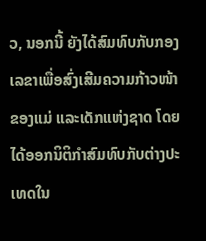ວ, ນອກນີ້ ຍັງໄດ້ສົມທົບກັບກອງເລຂາເພື່ອສົ່ງເສີມຄວາມກ້າວໜ້າຂອງແມ່ ແລະເດັກແຫ່ງຊາດ ໂດຍໄດ້ອອກນິຕິກໍາສົມທົບກັບຕ່າງປະເທດໃນ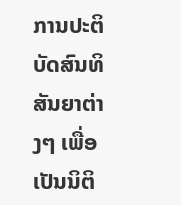ການປະຕິບັດສົນທິສັນຍາຕ່າງໆ ເພື່ອເປັນນິຕິ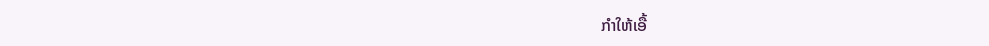ກໍາໃຫ້ເອື້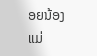ອຍນ້ອງແມ່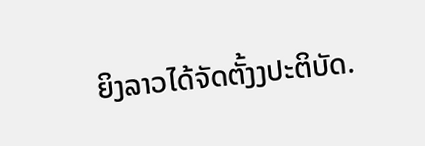ຍິງລາວໄດ້ຈັດຕັ້ງງປະຕິບັດ.